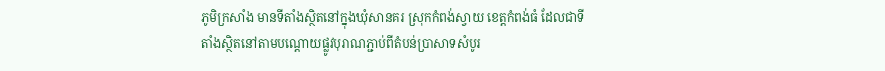ភូមិក្រសាំង មានទីតាំងស្ថិតនៅក្នុងឃុំសានគរ ស្រុកកំពង់ស្វាយ ខេត្តកំពង់ធំ ដែលជាទីតាំងស្ថិតនៅតាមបណ្តោយផ្លូវបុរាណភ្ជាប់ពីតំបន់ប្រាសាទសំបូរ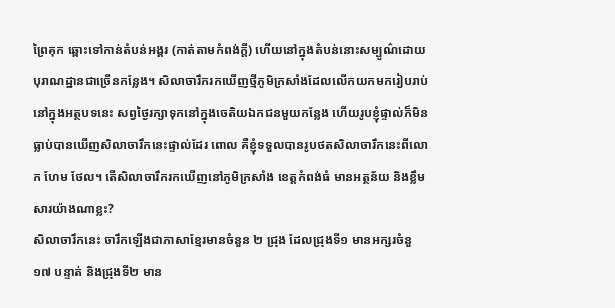ព្រៃគុក ឆ្ពោះទៅកាន់តំបន់អង្គរ (កាត់តាមកំពង់ក្តី) ហើយនៅក្នុងតំបន់នោះសម្បូណ៌ដោយបុរាណដ្ឋានជាច្រើនកន្លែង។ សិលាចារឹករកឃើញថ្មីភូមិក្រសាំងដែលលើកយកមករៀបរាប់នៅក្នុងអត្ថបទនេះ សព្វថ្ងៃរក្សាទុកនៅក្នុងចេតិយឯកជនមួយកន្លែង ហើយរូបខ្ញុំផ្ទាល់ក៏មិនធ្លាប់បានឃើញសិលាចារឹកនេះផ្ទាល់ដែរ ពោល គឺខ្ញុំទទួលបានរូបថតសិលាចារឹកនេះពីលោក ហែម ថែល។ តើសិលាចារឹករកឃើញនៅភូមិក្រសាំង ខេត្តកំពង់ធំ មានអត្ថន័យ និងខ្លឹមសារយ៉ាងណាខ្លះ?
សិលាចារឹកនេះ ចារឹកឡើងជាភាសាខ្មែរមានចំនួន ២ ជ្រុង ដែលជ្រុងទី១ មានអក្សរចំនួ១៧ បន្ទាត់ និងជ្រុងទី២ មាន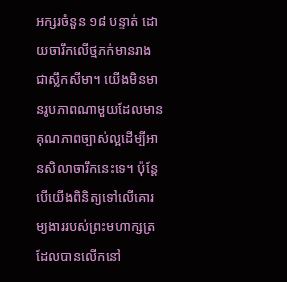អក្សរចំនួន ១៨ បន្ទាត់ ដោយចារឹកលើថ្មភក់មានរាងជាស្លឹកសីមា។ យើងមិនមានរូបភាពណាមួយដែលមានគុណភាពច្បាស់ល្អដើម្បីអានសិលាចារឹកនេះទេ។ ប៉ុន្តែ បើយើងពិនិត្យទៅលើគោរម្យងាររបស់ព្រះមហាក្សត្រ ដែលបានលើកនៅ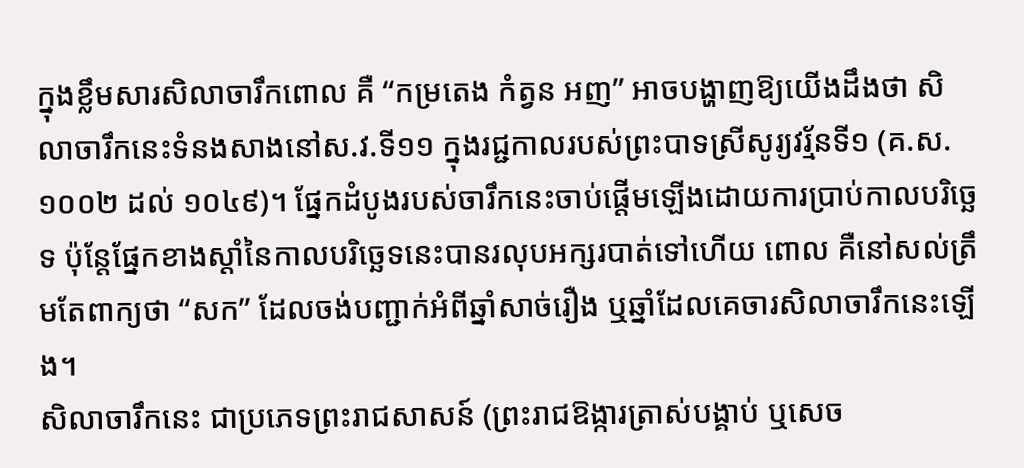ក្នុងខ្លឹមសារសិលាចារឹកពោល គឺ “កម្រតេង កំត្វន អញ” អាចបង្ហាញឱ្យយើងដឹងថា សិលាចារឹកនេះទំនងសាងនៅស.វ.ទី១១ ក្នុងរជ្ជកាលរបស់ព្រះបាទស្រីសូរ្យវរ្ម័នទី១ (គ.ស.១០០២ ដល់ ១០៤៩)។ ផ្នែកដំបូងរបស់ចារឹកនេះចាប់ផ្តើមឡើងដោយការប្រាប់កាលបរិច្ឆេទ ប៉ុន្តែផ្នែកខាងស្តាំនៃកាលបរិច្ឆេទនេះបានរលុបអក្សរបាត់ទៅហើយ ពោល គឺនៅសល់ត្រឹមតែពាក្យថា “សក” ដែលចង់បញ្ជាក់អំពីឆ្នាំសាច់រឿង ឬឆ្នាំដែលគេចារសិលាចារឹកនេះឡើង។
សិលាចារឹកនេះ ជាប្រភេទព្រះរាជសាសន៍ (ព្រះរាជឱង្ការត្រាស់បង្គាប់ ឬសេច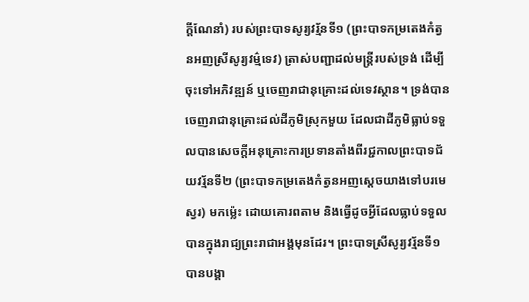ក្តីណែនាំ) របស់ព្រះបាទសូរ្យវរ្ម័នទី១ (ព្រះបាទកម្រតេងកំត្វនអញស្រីសូរ្យវម៌្មទេវ) ត្រាស់បញ្ជាដល់មន្រ្តីរបស់ទ្រង់ ដើម្បីចុះទៅអភិវឌ្ឍន៍ ឬចេញរាជានុគ្រោះដល់ទេវស្ថាន។ ទ្រង់បានចេញរាជានុគ្រោះដល់ដីភូមិស្រុកមួយ ដែលជាដីភូមិធ្លាប់ទទួលបានសេចក្តីអនុគ្រោះការប្រទានតាំងពីរជ្ជកាលព្រះបាទជ័យវរ្ម័នទី២ (ព្រះបាទកម្រតេងកំត្វនអញស្តេចយាងទៅបរមេស្វរ) មកម្ល៉េះ ដោយគោរពតាម និងធ្វើដូចអ្វីដែលធ្លាប់ទទួលបានក្នុងរាជ្យព្រះរាជាអង្គមុនដែរ។ ព្រះបាទស្រីសូរ្យវរ្ម័នទី១ បានបង្គា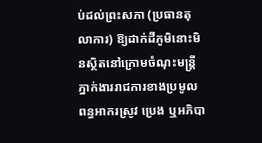ប់ដល់ព្រះសភា (ប្រធានតុលាការ) ឱ្យដាក់ដីភូមិនោះមិនស្ថិតនៅក្រោមចំណុះមន្រ្តីភ្នាក់ងាររាជការខាងប្រមូលពន្ធអាករស្រូវ ប្រេង ឬអភិបា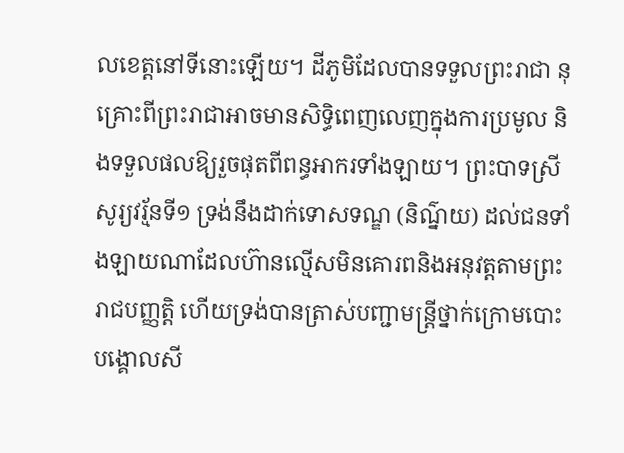លខេត្តនៅទីនោះឡើយ។ ដីភូមិដែលបានទទួលព្រះរាជា នុគ្រោះពីព្រះរាជាអាចមានសិទ្ធិពេញលេញក្នុងការប្រមូល និងទទួលផលឱ្យរួចផុតពីពន្ធអាករទាំងឡាយ។ ព្រះបាទស្រីសូរ្យវរ្ម័នទី១ ទ្រង់នឹងដាក់ទោសទណ្ឌ (និណ៌្នយ) ដល់ជនទាំងឡាយណាដែលហ៊ានល្មើសមិនគោរពនិងអនុវត្តតាមព្រះរាជបញ្ញត្តិ ហើយទ្រង់បានត្រាស់បញ្ជាមន្រ្តីថ្នាក់ក្រោមបោះបង្គោលសី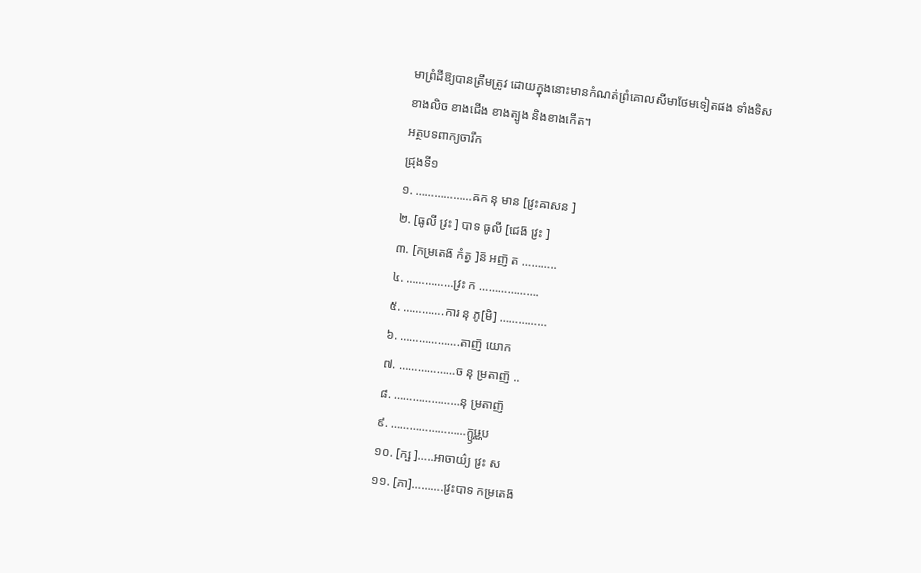មាព្រំដីឱ្យបានត្រឹមត្រូវ ដោយក្នុងនោះមានកំណត់ព្រំគោលសីមាថែមទៀតផង ទាំងទិសខាងលិច ខាងជើង ខាងត្បូង និងខាងកើត។
អត្ថបទពាក្យចារឹក
ជ្រុងទី១
១. ………………ឝក នុ មាន [វ្រះឝាសន ]
២. [ធូលី វ្រះ ] បាទ ធូលី [ជេង៑ វ្រះ ]
៣. [កម្រតេង៑ កំត្វ ]ន៑ អញ៑ ត ………..
៤. ……………វ្រះ ក ……………….
៥. ………….ការ នុ ភូ[មិ] ……………
៦. ……………….តាញ៑ យោក
៧. ………………ច នុ ម្រតាញ៑ ..
៨. …………………នុ ម្រតាញ៑
៩. ……………………ក្ឫឞ្ណប
១០. [ក្ឞ ]…..អាចាយ៌្យ វ្រះ ស
១១. [ភា]……….វ្រះបាទ កម្រតេង៑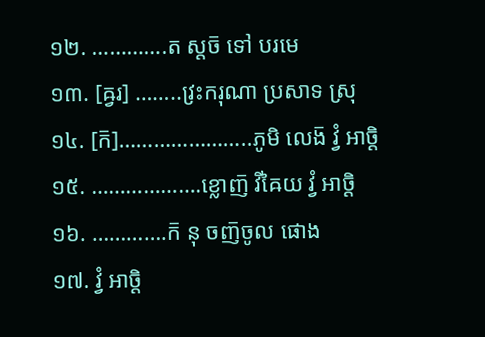១២. ………….ត ស្តច៑ ទៅ បរមេ
១៣. [ឝ្វរ] ……..វ្រះករុណា ប្រសាទ ស្រុ
១៤. [ក៑]…………………..ភូមិ លេង៑ វ្វំ អាច្តិ
១៥. ……………….ខ្លោញ៑ វិឝៃយ វ្វំ អាច្តិ
១៦. ………….ក៑ នុ ចញ៑ចូល ផោង
១៧. វ្វំ អាច្តិ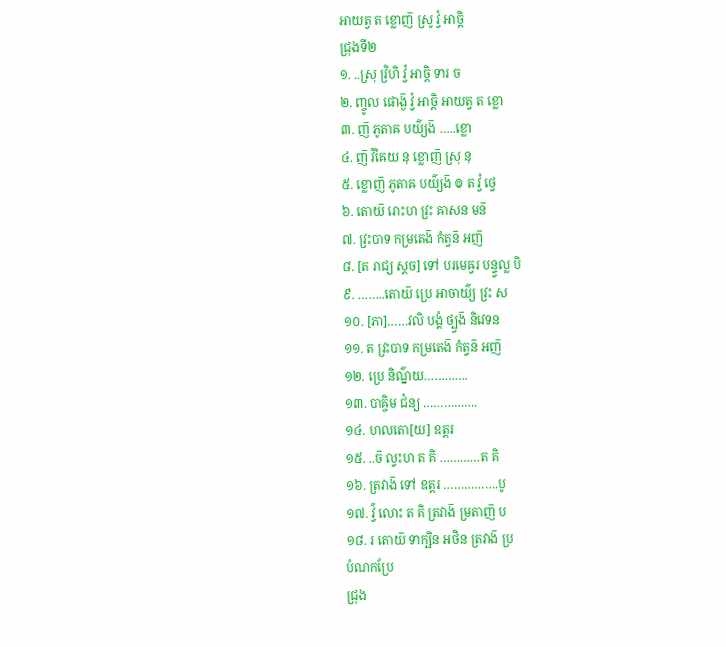អាយត្វ ត ខ្លោញ៑ ស្រូ វ្វំ អាច្តិ
ជ្រុងទី២
១. ..ស្រុ វ្រិហិ វ្វំ អាច្តិ ទារ ច
២. ញ្ចូល ផោង្ង៑ វ្វំ អាច្តិ អាយត្វ ត ខ្លោ
៣. ញ៑ ភូតាឝ បយ៌្យង៑ …..ខ្លោ
៤. ញ៑ វិឝៃយ នុ ខ្លោញ៑ ស្រុ នុ
៥. ខ្លោញ៑ ភូតាឝ បយ៌្យង៑ ៙ ត វ្វំ ថ្វេ
៦. តោយ៑ រោះហ វ្រះ ឝាសន មន៑
៧. វ្រះបាទ កម្រតេង៑ កំត្វន៑ អញ៑
៨. [ត រាជ្យ ស្តច] ទៅ បរមេឝ្វរ បន្ទ្វល្ល បិ
៩. ……..តោយ៑ ប្រេ អាចាយ៌្យ វ្រះ ស
១០. [ភា]……វលិ បង្គំ ថ្ប្វង៑ និវេទន
១១. ត វ្រះបាទ កម្រតេង៑ កំត្វន៑ អញ៑
១២. ប្រេ និណ៌្នយ………….
១៣. បាឝ្ចិម ជំន្យ …………….
១៤. ហលតោ[យ] ឧត្តរ
១៥. ..ច៑ ល្វះហ ត គិ …………ត គិ
១៦. ត្រវាង៑ ទៅ ឧត្តរ …………….បូ
១៧. វ៌្វ លោះ ត គិ ត្រវាង៑ ម្រតាញ៑ ប
១៨. រ តោយ៑ ទាក្ឞិន អថិន ត្រវាង៑ ប្រ
បំណកប្រែ
ជ្រុង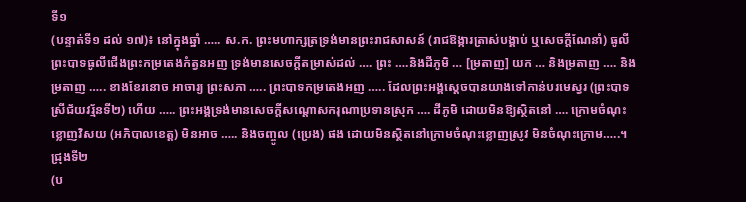ទី១
(បន្ទាត់ទី១ ដល់ ១៧)៖ នៅក្នុងឆ្នាំ ….. ស.ក. ព្រះមហាក្សត្រទ្រង់មានព្រះរាជសាសន៍ (រាជឱង្ការត្រាស់បង្គាប់ ឬសេចក្តីណែនាំ) ធូលីព្រះបាទធូលីជើងព្រះកម្រតេងកំត្វនអញ ទ្រង់មានសេចក្តីតម្រាស់ដល់ …. ព្រះ ….និងដីភូមិ … [ម្រតាញ] យក … និងម្រតាញ …. និងម្រតាញ ….. ខាងខែរនោច អាចារ្យ ព្រះសភា ….. ព្រះបាទកម្រតេងអញ ….. ដែលព្រះអង្គស្តេចបានយាងទៅកាន់បរមេស្វរ (ព្រះបាទស្រីជ័យវរ្ម័នទី២) ហើយ ….. ព្រះអង្គទ្រង់មានសេចក្តីសណ្តោសករុណាប្រទានស្រុក …. ដីភូមិ ដោយមិនឱ្យស្ថិតនៅ …. ក្រោមចំណុះ ខ្លោញវិសយ (អភិបាលខេត្ត) មិនអាច ….. និងចញ្ចូល (ប្រេង) ផង ដោយមិនស្ថិតនៅក្រោមចំណុះខ្លោញស្រូវ មិនចំណុះក្រោម…..។
ជ្រុងទី២
(ប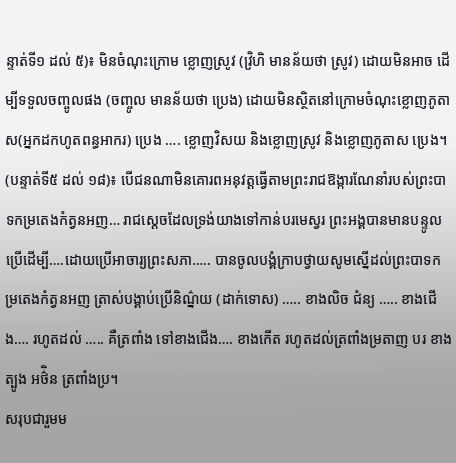ន្ទាត់ទី១ ដល់ ៥)៖ មិនចំណុះក្រោម ខ្លោញស្រូវ (វ្រិហិ មានន័យថា ស្រូវ) ដោយមិនអាច ដើម្បីទទួលចញ្ចូលផង (ចញ្ចូល មានន័យថា ប្រេង) ដោយមិនស្ថិតនៅក្រោមចំណុះខ្លោញភូតាស(អ្នកដកហូតពន្ធអាករ) ប្រេង …. ខ្លោញវិសយ និងខ្លោញស្រូវ និងខ្លោញភូតាស ប្រេង។
(បន្ទាត់ទី៥ ដល់ ១៨)៖ បើជនណាមិនគោរពអនុវត្តធ្វើតាមព្រះរាជឱង្ការណែនាំរបស់ព្រះបាទកម្រតេងកំត្វនអញ… រាជស្តេចដែលទ្រង់យាងទៅកាន់បរមេស្វរ ព្រះអង្គបានមានបន្ទូលប្រើដើម្បី….ដោយប្រើអាចារ្យព្រះសភា….. បានចូលបង្គំក្រាបថ្វាយសូមស្នើដល់ព្រះបាទកម្រតេងកំត្វនអញ ត្រាស់បង្គាប់ប្រើនិណ៌្នយ (ដាក់ទោស) ….. ខាងលិច ជំន្យ ….. ខាងជើង…. រហូតដល់ ….. គឺត្រពាំង ទៅខាងជើង…. ខាងកើត រហូតដល់ត្រពាំងម្រតាញ បរ ខាងត្បូង អថ៌ិន ត្រពាំងប្រ។
សរុបជារួមម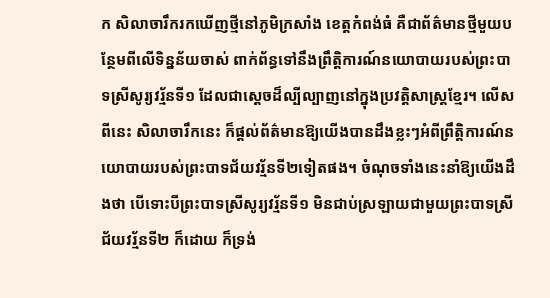ក សិលាចារឹករកឃើញថ្មីនៅភូមិក្រសាំង ខេត្តកំពង់ធំ គឺជាព័ត៌មានថ្មីមួយបន្ថែមពីលើទិន្នន័យចាស់ ពាក់ព័ន្ធទៅនឹងព្រឹត្តិការណ៍នយោបាយរបស់ព្រះបាទស្រីសូរ្យវរ្ម័នទី១ ដែលជាស្តេចដ៏ល្បីល្បាញនៅក្នុងប្រវត្តិសាស្រ្តខ្មែរ។ លើសពីនេះ សិលាចារឹកនេះ ក៏ផ្តល់ព័ត៌មានឱ្យយើងបានដឹងខ្លះៗអំពីព្រឹត្តិការណ៍នយោបាយរបស់ព្រះបាទជ័យវរ្ម័នទី២ទៀតផង។ ចំណុចទាំងនេះនាំឱ្យយើងដឹងថា បើទោះបីព្រះបាទស្រីសូរ្យវរ្ម័នទី១ មិនជាប់ស្រឡាយជាមួយព្រះបាទស្រីជ័យវរ្ម័នទី២ ក៏ដោយ ក៏ទ្រង់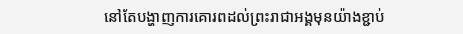នៅតែបង្ហាញការគោរពដល់ព្រះរាជាអង្គមុនយ៉ាងខ្ជាប់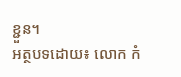ខ្ជួន។
អត្ថបទដោយ៖ លោក កំ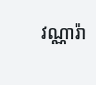វណ្ណារ៉ា